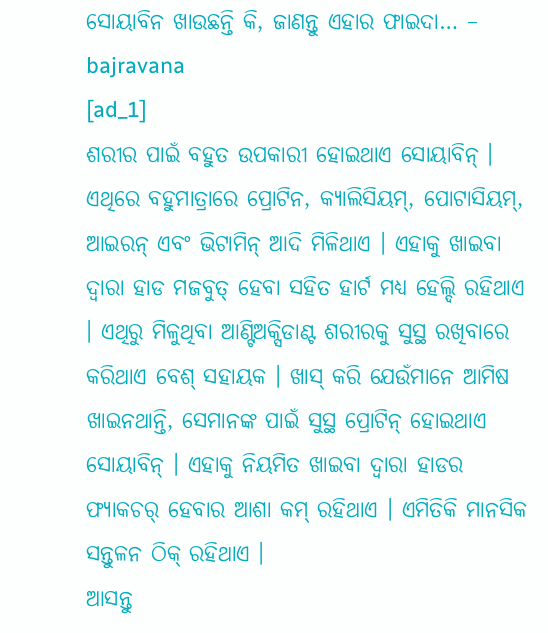ସୋୟାବିନ ଖାଉଛନ୍ତି କି, ଜାଣନ୍ତୁ ଏହାର ଫାଇଦା… – bajravana
[ad_1]
ଶରୀର ପାଇଁ ବହୁତ ଉପକାରୀ ହୋଇଥାଏ ସୋୟାବିନ୍ । ଏଥିରେ ବହୁମାତ୍ରାରେ ପ୍ରୋଟିନ, କ୍ୟାଲିସିୟମ୍, ପୋଟାସିୟମ୍, ଆଇରନ୍ ଏବଂ ଭିଟାମିନ୍ ଆଦି ମିଳିଥାଏ । ଏହାକୁ ଖାଇବା ଦ୍ୱାରା ହାଡ ମଜବୁତ୍ ହେବା ସହିତ ହାର୍ଟ ମଧ୍ୟ ହେଲ୍ଦି ରହିଥାଏ । ଏଥିରୁ ମିଳୁଥିବା ଆଣ୍ଟିଅକ୍ସିଡାଣ୍ଟ ଶରୀରକୁ ସୁସ୍ଥ ରଖିବାରେ କରିଥାଏ ବେଶ୍ ସହାୟକ । ଖାସ୍ କରି ଯେଉଁମାନେ ଆମିଷ ଖାଇନଥାନ୍ତି, ସେମାନଙ୍କ ପାଇଁ ସୁସ୍ଥ ପ୍ରୋଟିନ୍ ହୋଇଥାଏ ସୋୟାବିନ୍ । ଏହାକୁ ନିୟମିତ ଖାଇବା ଦ୍ବାରା ହାଡର ଫ୍ୟାକଚର୍ ହେବାର ଆଶା କମ୍ ରହିଥାଏ । ଏମିତିକି ମାନସିକ ସନ୍ତୁଳନ ଠିକ୍ ରହିଥାଏ ।
ଆସନ୍ତୁ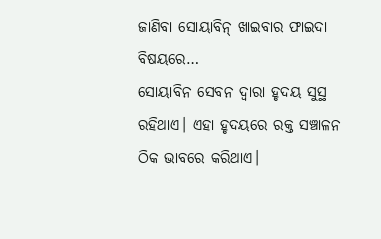ଜାଣିବା ସୋୟାବିନ୍ ଖାଇବାର ଫାଇଦା ବିଷୟରେ…
ସୋୟାବିନ ସେବନ ଦ୍ୱାରା ହୃଦୟ ସୁସ୍ଥ ରହିଥାଏ। ଏହା ହୃଦୟରେ ରକ୍ତ ସଞ୍ଚାଳନ ଠିକ ଭାବରେ କରିଥାଏ।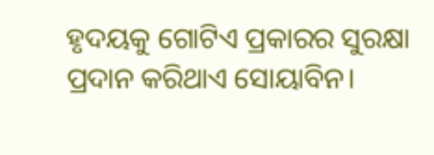ହୃଦୟକୁ ଗୋଟିଏ ପ୍ରକାରର ସୁରକ୍ଷା ପ୍ରଦାନ କରିଥାଏ ସୋୟାବିନ।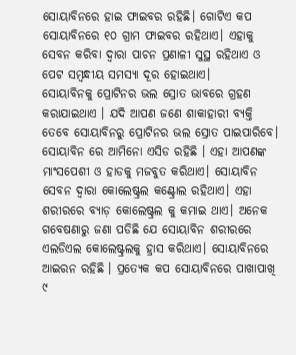ସୋୟାବିନରେ ହାଇ ଫାଇବର ରହିଛି। ଗୋଟିଏ କପ ସୋୟାବିନରେ ୧୦ ଗ୍ରାମ ଫାଇବର ରହିଥାଏ। ଏହାକୁ ସେବନ କରିବା ଦ୍ୱାରା ପାଚନ ପ୍ରଣାଳୀ ସୁସ୍ଥ ରହିଥାଏ ଓ ପେଟ ସମ୍ବନ୍ଧୀୟ ସମସ୍ୟା ଦୂର ହୋଇଥାଏ।
ସୋୟାବିନକୁ ପ୍ରୋଟିନର ଭଲ ସ୍ରୋତ ଭାବରେ ଗ୍ରହଣ କରାଯାଇଥାଏ । ଯଦି ଆପଣ ଜଣେ ଶାକାହାରୀ ବ୍ୟକ୍ତି ତେବେ ସୋୟାବିନରୁ ପ୍ରୋଟିନର ଭଲ ସ୍ରୋତ ପାଇପାରିବେ। ସୋୟାବିନ ରେ ଆମିନୋ ଏସିଡ ରହିଛି । ଏହା ଆପଣଙ୍କ ମାଂସପେଶୀ ଓ ହାଡକୁ ମଜବୁତ କରିଥାଏ। ସୋୟାବିନ ସେବନ ଦ୍ୱାରା କୋଲେଷ୍ଟ୍ରଲ କଣ୍ଟ୍ରୋଲ ରହିଥାଏ। ଏହା ଶରୀରରେ ବ୍ୟାଡ଼ କୋଲେଷ୍ଟ୍ରଲ କୁ କମାଇ ଥାଏ। ଅନେକ ଗବେଷଣାରୁ ଜଣା ପଡିଛି ଯେ ସୋୟାବିନ ଶରୀରରେ ଏଲଡିଏଲ କୋଲେଷ୍ଟ୍ରଲକୁ ହ୍ରାସ କରିଥାଏ। ସୋୟାବିନରେ ଆଇରନ ରହିଛି । ପ୍ରତ୍ୟେକ କପ ସୋୟାବିନରେ ପାଖାପାଖି ୯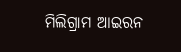ମିଲିଗ୍ରାମ ଆଇରନ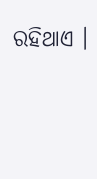ରହିଥାଏ ।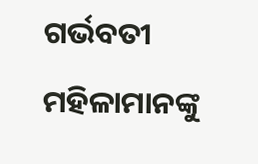ଗର୍ଭବତୀ ମହିଳାମାନଙ୍କୁ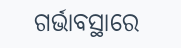ଗର୍ଭାବସ୍ଥାରେ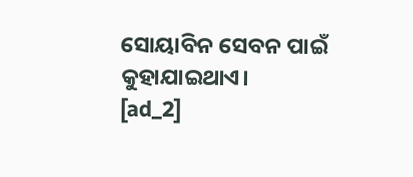ସୋୟାବିନ ସେବନ ପାଇଁ କୁହାଯାଇଥାଏ।
[ad_2]